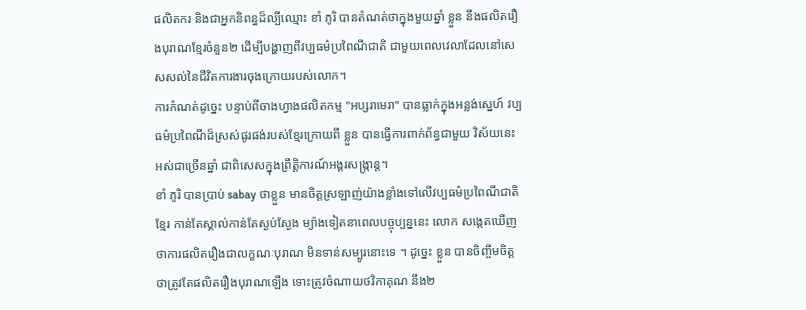ផលិតករ និងជាអ្នកនិពន្ធដ៏ល្បីឈ្មោះ ខាំ ភូរិ បានតំណត់ថាក្នុងមួយឆ្នាំ ខ្លួន នឹងផលិតរឿងបុរាណខ្មែរចំនួន២ ដើម្បីបង្ហាញពីវប្បធម៌ប្រពៃណីជាតិ ជាមួយពេលវេលាដែលនៅសេសសល់នៃជីវិតការងារចុងក្រោយរបស់លោក។
ការកំណត់ដូច្នេះ បន្ទាប់ពីចាងហ្វាងផលិតកម្ម "អប្សរាមេរា" បានធ្លាក់ក្នុងអន្លង់ស្នេហ៍ វប្បធម៌ប្រពៃណីដ៏ស្រស់ផូរផង់របស់ខ្មែរក្រោយពី ខ្លួន បានធ្វើការពាក់ព័ន្ធជាមួយ វិស័យនេះអស់ជាច្រើនឆ្នាំ ជាពិសេសក្នុងព្រឹត្តិការណ៍អង្គរសង្ក្រាន្ត។
ខាំ ភូរិ បានប្រាប់ sabay ថាខ្លួន មានចិត្តស្រឡាញ់យ៉ាងខ្លាំងទៅលើវប្បធម៌ប្រពៃណីជាតិខ្មែរ កាន់តែស្គាល់កាន់តែស្ងប់ស្ងែង ម្យ៉ាងទៀតនាពេលបច្ចុប្បន្ននេះ លោក សង្កេតឃើញថាការផលិតរឿងជាលក្ខណៈបុរាណ មិនទាន់សម្បូរនោះទេ ។ ដូច្នេះ ខ្លួន បានចិញ្ចឹមចិត្តថាត្រូវតែផលិតរឿងបុរាណឡើង ទោះត្រូវចំណាយថវិកាគុណ នឹង២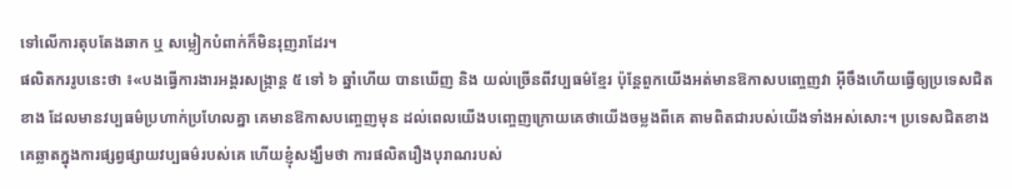ទៅលើការតុបតែងឆាក ឬ សម្លៀកបំពាក់ក៏មិនរុញរាដែរ។
ផលិតកររូបនេះថា ៖«បងធ្វើការងារអង្គរសង្ក្រាន្ត ៥ ទៅ ៦ ឆ្នាំហើយ បានឃើញ និង យល់ច្រើនពីវប្បធម៌ខ្មែរ ប៉ុន្តែពួកយើងអត់មានឱកាសបញ្ចេញវា អ៊ីចឹងហើយធ្វើឲ្យប្រទេសជិតខាង ដែលមានវប្បធម៌ប្រហាក់ប្រហែលគ្នា គេមានឱកាសបញ្ចេញមុន ដល់ពេលយើងបញ្ចេញក្រោយគេថាយើងចម្លងពីគេ តាមពិតជារបស់យើងទាំងអស់សោះ។ ប្រទេសជិតខាងគេឆ្លាតក្នុងការផ្សព្វផ្សាយវប្បធម៌របស់គេ ហើយខ្ញុំសង្ឃឹមថា ការផលិតរឿងបុរាណរបស់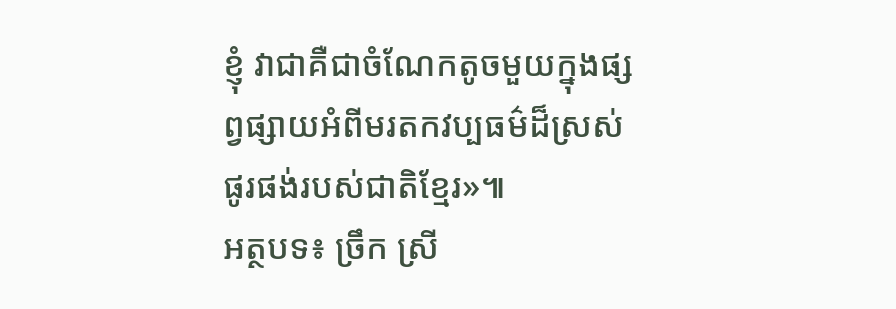ខ្ញុំ វាជាគឺជាចំណែកតូចមួយក្នុងផ្សព្វផ្សាយអំពីមរតកវប្បធម៌ដ៏ស្រស់ផូរផង់របស់ជាតិខ្មែរ»៕
អត្ថបទ៖ ច្រឹក ស្រី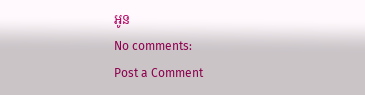អូន
No comments:
Post a Comment